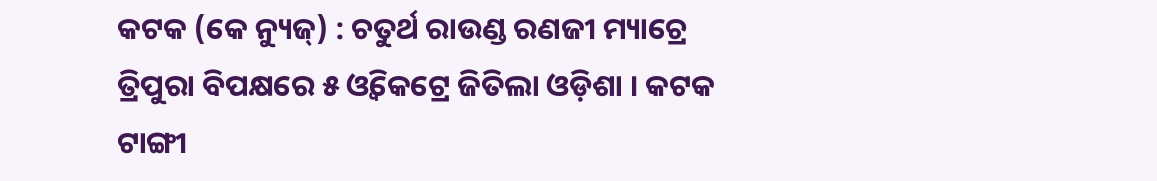କଟକ (କେ ନ୍ୟୁଜ୍) : ଚତୁର୍ଥ ରାଉଣ୍ଡ ରଣଜୀ ମ୍ୟାଚ୍ରେ ତ୍ରିପୁରା ବିପକ୍ଷରେ ୫ ଓ୍ଵିକେଟ୍ରେ ଜିତିଲା ଓଡ଼ିଶା । କଟକ ଟାଙ୍ଗୀ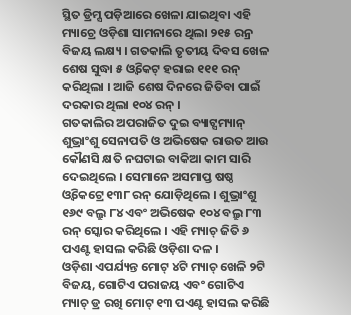ସ୍ଥିତ ଡ୍ରିମ୍ସ ପଡ଼ିଆରେ ଖେଳା ଯାଇଥିବା ଏହି ମ୍ୟାଚ୍ରେ ଓଡ଼ିଶା ସାମନାରେ ଥିଲା ୨୧୫ ରନ୍ର ବିଜୟ ଲକ୍ଷ୍ୟ । ଗତକାଲି ତୃତୀୟ ଦିବସ ଖେଳ ଶେଷ ସୁଦ୍ଧା ୫ ଓ୍ଵିକେଟ୍ ହରାଇ ୧୧୧ ରନ୍ କରିଥିଲା । ଆଜି ଶେଷ ଦିନରେ ଜିତିବା ପାଇଁ ଦରକାର ଥିଲା ୧୦୪ ରନ୍ ।
ଗତକାଲିର ଅପରାଜିତ ଦୁଇ ବ୍ୟାଟ୍ସମ୍ୟାନ୍ ଶୁଭ୍ରାଂଶୁ ସେନାପତି ଓ ଅଭିଷେକ ରାଉତ ଆଉ କୌଣସି କ୍ଷତି ନଘଟାଇ ବାକିଆ କାମ ସାରି ଦେଇଥିଲେ । ସେମାନେ ଅସମାପ୍ତ ଷଷ୍ଠ ଓ୍ଵିକେଟ୍ରେ ୧୩୮ ରନ୍ ଯୋଡ଼ିଥିଲେ । ଶୁଭ୍ରାଂଶୁ ୧୬୯ ବଲ୍ରୁ ୮୪ ଏବଂ ଅଭିଷେକ ୧୦୪ ବଲ୍ରୁ ୮୩ ରନ୍ ସ୍କୋର କରିଥିଲେ । ଏହି ମ୍ୟାଚ୍ ଜିତି ୬ ପଏଣ୍ଟ ହାସଲ କରିଛି ଓଡ଼ିଶା ଦଳ ।
ଓଡ଼ିଶା ଏପର୍ଯ୍ୟନ୍ତ ମୋଟ୍ ୪ଟି ମ୍ୟାଚ୍ ଖେଳି ୨ଟି ବିଜୟ, ଗୋଟିଏ ପରାଜୟ ଏବଂ ଗୋଟିଏ ମ୍ୟାଚ୍ ଡ୍ର ରଖି ମୋଟ୍ ୧୩ ପଏଣ୍ଟ ହାସଲ କରିଛି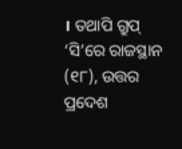। ତଥାପି ଗ୍ରୁପ୍ ‘ସି’ରେ ରାଜସ୍ଥାନ (୧୮), ଉତ୍ତର ପ୍ରଦେଶ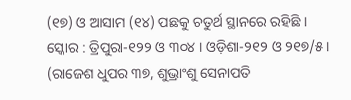(୧୭) ଓ ଆସାମ (୧୪) ପଛକୁ ଚତୁର୍ଥ ସ୍ଥାନରେ ରହିଛି ।
ସ୍କୋର : ତ୍ରିପୁରା-୧୨୨ ଓ ୩୦୪ । ଓଡ଼ିଶା-୨୧୨ ଓ ୨୧୭/୫ । (ରାଜେଶ ଧୁପର ୩୭, ଶୁଭ୍ରାଂଶୁ ସେନାପତି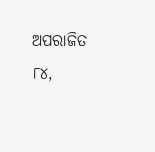ଅପରାଜିତ ୮୪,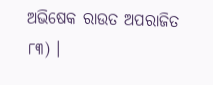ଅଭିଷେକ ରାଉତ ଅପରାଜିତ ୮୩) ।